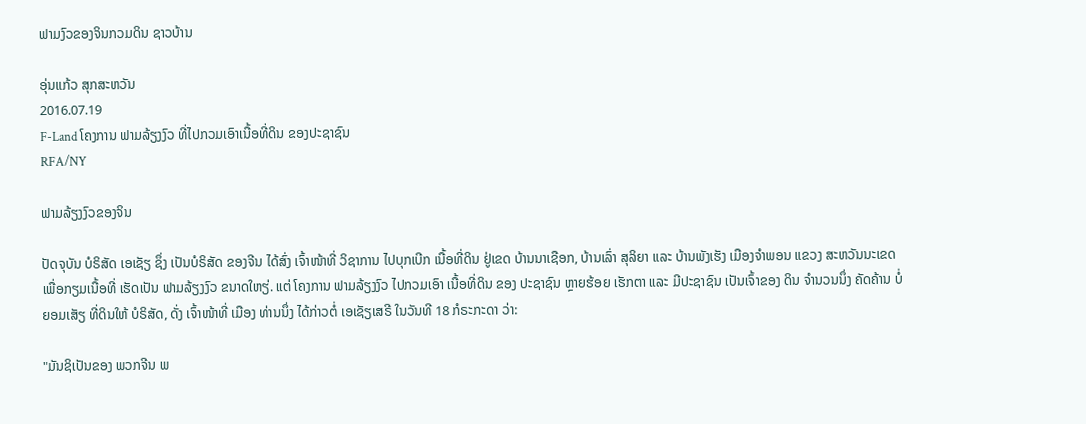ຟາມງົວຂອງຈິນກວມດິນ ຊາວບ້ານ

ອຸ່ນແກ້ວ ສຸກສະຫວັນ
2016.07.19
F-Land ໂຄງການ ຟາມລ້ຽງງົວ ທີ່ໄປກວມເອົາເນື້ອທີ່ດິນ ຂອງປະຊາຊົນ
RFA/NY

ຟາມລ້ຽງງົວຂອງຈິນ

ປັດຈຸບັນ ບໍຣິສັດ ເອເຊັຽ ຊຶ່ງ ເປັນບໍຣິສັດ ຂອງຈີນ ໄດ້ສົ່ງ ເຈົ້າໜ້າທີ່ ວິຊາການ ໄປບຸກເບີກ ເນື້ອທີ່ດິນ ຢູ່ເຂດ ບ້ານນາເຊືອກ, ບ້ານເລົ່າ ສຸລິຍາ ແລະ ບ້ານພັງເຮັງ ເມືອງຈຳພອນ ແຂວງ ສະຫວັນນະເຂດ ເພື່ອກຽມເນື້ອທີ່ ເຮັດເປັນ ຟາມລ້ຽງງົວ ຂນາດໃຫຽ່. ແຕ່ ໂຄງການ ຟາມລ້ຽງງົວ ໄປກວມເອົາ ເນື້ອທີ່ດິນ ຂອງ ປະຊາຊົນ ຫຼາຍຮ້ອຍ ເຮັກຕາ ແລະ ມີປະຊາຊົນ ເປັນເຈົ້າຂອງ ດິນ ຈຳນວນນຶ່ງ ຄັດຄ້ານ ບໍ່ຍອມເສັຽ ທີ່ດິນໃຫ້ ບໍຣິສັດ, ດັ່ງ ເຈົ້າໜ້າທີ່ ເມືອງ ທ່ານນຶ່ງ ໄດ້ກ່າວຕໍ່ ເອເຊັຽເສຣີ ໃນວັນທີ 18 ກໍຣະກະດາ ວ່າ:

"ມັນຊິເປັນຂອງ ພວກຈີນ ພ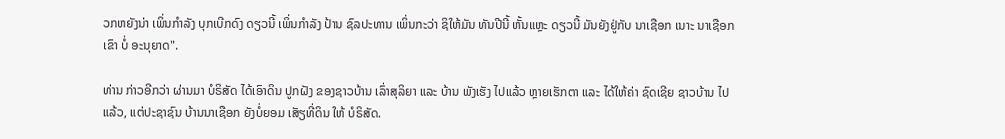ວກຫຍັງນ່າ ເພິ່ນກຳລັງ ບຸກເບີກດົງ ດຽວນີ້ ເພິ່ນກຳລັງ ປ້ານ ຊົລປະທານ ເພິ່ນກະວ່າ ຊິໃຫ້ມັນ ທັນປີນີ້ ຫັ້ນແຫຼະ ດຽວນີ້ ມັນຍັງຢູ່ກັບ ນາເຊືອກ ເນາະ ນາເຊືອກເຂົາ ບໍ່ ອະນຸຍາດ".

ທ່ານ ກ່າວອີກວ່າ ຜ່ານມາ ບໍຣິສັດ ໄດ້ເອົາດິນ ປູກຝັງ ຂອງຊາວບ້ານ ເລົ່າສຸລິຍາ ແລະ ບ້ານ ພັງເຮັງ ໄປແລ້ວ ຫຼາຍເຮັກຕາ ແລະ ໄດ້ໃຫ້ຄ່າ ຊົດເຊີຍ ຊາວບ້ານ ໄປແລ້ວ, ແຕ່ປະຊາຊົນ ບ້ານນາເຊືອກ ຍັງບໍ່ຍອມ ເສັຽທີ່ດິນ ໃຫ້ ບໍຣິສັດ.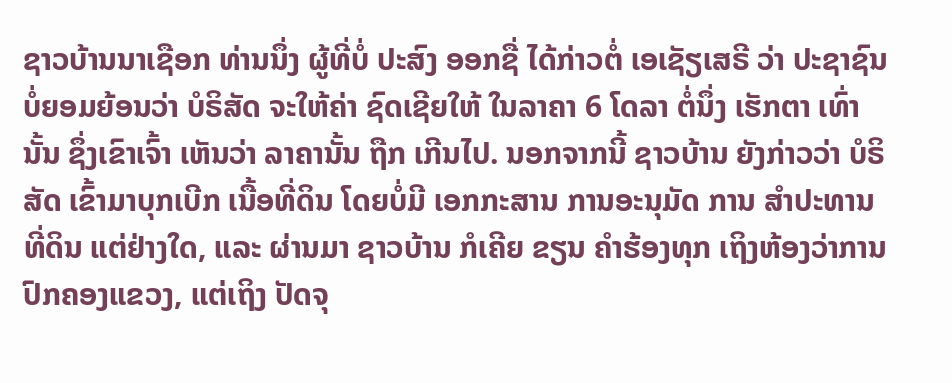ຊາວບ້ານນາເຊືອກ ທ່ານນຶ່ງ ຜູ້ທີ່ບໍ່ ປະສົງ ອອກຊື່ ໄດ້ກ່າວຕໍ່ ເອເຊັຽເສຣີ ວ່າ ປະຊາຊົນ ບໍ່ຍອມຍ້ອນວ່າ ບໍຣິສັດ ຈະໃຫ້ຄ່າ ຊົດເຊີຍໃຫ້ ໃນລາຄາ 6 ໂດລາ ຕໍ່ນຶ່ງ ເຮັກຕາ ເທົ່ານັ້ນ ຊຶ່ງເຂົາເຈົ້າ ເຫັນວ່າ ລາຄານັ້ນ ຖືກ ເກີນໄປ. ນອກຈາກນີ້ ຊາວບ້ານ ຍັງກ່າວວ່າ ບໍຣິສັດ ເຂົ້າມາບຸກເບີກ ເນື້ອທີ່ດິນ ໂດຍບໍ່ມີ ເອກກະສານ ການອະນຸມັດ ການ ສຳປະທານ ທີ່ດິນ ແຕ່ຢ່າງໃດ, ແລະ ຜ່ານມາ ຊາວບ້ານ ກໍເຄີຍ ຂຽນ ຄຳຮ້ອງທຸກ ເຖິງຫ້ອງວ່າການ ປົກຄອງແຂວງ, ແຕ່ເຖິງ ປັດຈຸ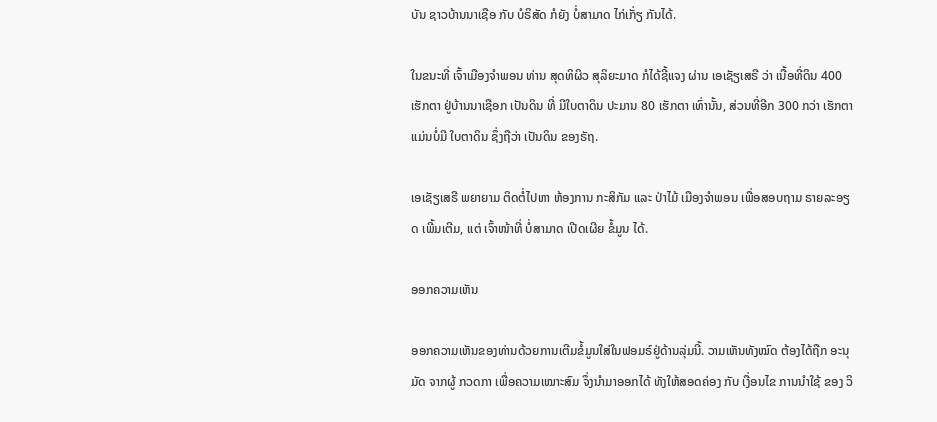ບັນ ຊາວບ້ານນາເຊືອ ກັບ ບໍຣິສັດ ກໍຍັງ ບໍ່ສາມາດ ໄກ່ເກັ່ຽ ກັນໄດ້.

ໃນຂນະທີ່ ເຈົ້າເມືອງຈຳພອນ ທ່ານ ສຸດທິຜິວ ສຸລິຍະມາດ ກໍໄດ້ຊີ້ແຈງ ຜ່ານ ເອເຊັຽເສຣີ ວ່າ ເນື້ອທີ່ດິນ 400 ເຮັກຕາ ຢູ່ບ້ານນາເຊືອກ ເປັນດິນ ທີ່ ມີໃບຕາດິນ ປະມານ 80 ເຮັກຕາ ເທົ່ານັ້ນ, ສ່ວນທີ່ອີກ 300 ກວ່າ ເຮັກຕາ ແມ່ນບໍ່ມີ ໃບຕາດິນ ຊຶ່ງຖືວ່າ ເປັນດິນ ຂອງຣັຖ.

ເອເຊັຽເສຣີ ພຍາຍາມ ຕິດຕໍ່ໄປຫາ ຫ້ອງການ ກະສິກັມ ແລະ ປ່າໄມ້ ເມືອງຈຳພອນ ເພື່ອສອບຖາມ ຣາຍລະອຽດ ເພີ້ມເຕີມ, ແຕ່ ເຈົ້າໜ້າທີ່ ບໍ່ສາມາດ ເປີດເຜີຍ ຂໍ້ມູນ ໄດ້.

ອອກຄວາມເຫັນ

ອອກຄວາມເຫັນຂອງທ່ານດ້ວຍການເຕີມຂໍ້ມູນໃສ່ໃນຟອມຣ໌ຢູ່ດ້ານລຸ່ມນີ້. ວາມເຫັນທັງໝົດ ຕ້ອງໄດ້ຖືກ ອະນຸມັດ ຈາກຜູ້ ກວດກາ ເພື່ອຄວາມເໝາະສົມ ຈຶ່ງນໍາມາອອກໄດ້ ທັງໃຫ້ສອດຄ່ອງ ກັບ ເງື່ອນໄຂ ການນຳໃຊ້ ຂອງ ວິ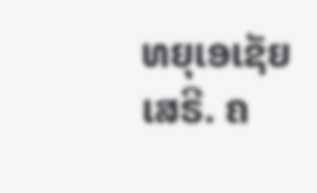ທຍຸເອເຊັຍເສຣີ. ຄ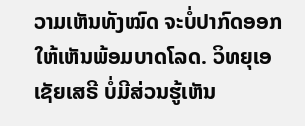ວາມເຫັນທັງໝົດ ຈະບໍ່ປາກົດອອກ ໃຫ້ເຫັນພ້ອມບາດໂລດ. ວິທຍຸເອເຊັຍເສຣີ ບໍ່ມີສ່ວນຮູ້ເຫັນ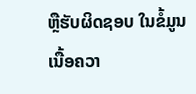ຫຼືຮັບຜິດຊອບ ໃນຂໍ້ມູນເນື້ອຄວາ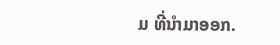ມ ທີ່ນໍາມາອອກ.